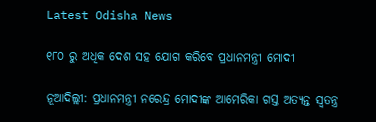Latest Odisha News

୧୮୦ ରୁ ଅଧିକ ଦେଶ ସହ ଯୋଗ କରିବେ ପ୍ରଧାନମନ୍ତ୍ରୀ ମୋଦୀ

ନୂଆଦିଲ୍ଲୀ: ପ୍ରଧାନମନ୍ତ୍ରୀ ନରେନ୍ଦ୍ର ମୋଦୀଙ୍କ ଆମେରିକା ଗସ୍ତ ଅତ୍ୟନ୍ତ ସ୍ୱତନ୍ତ୍ର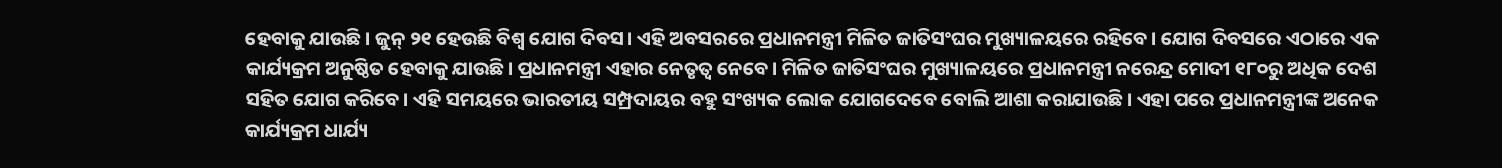ହେବାକୁ ଯାଉଛି। ଜୁନ୍ ୨୧ ହେଉଛି ବିଶ୍ୱ ଯୋଗ ଦିବସ। ଏହି ଅବସରରେ ପ୍ରଧାନମନ୍ତ୍ରୀ ମିଳିତ ଜାତିସଂଘର ମୁଖ୍ୟାଳୟରେ ରହିବେ। ଯୋଗ ଦିବସରେ ଏଠାରେ ଏକ କାର୍ଯ୍ୟକ୍ରମ ଅନୁଷ୍ଠିତ ହେବାକୁ ଯାଉଛି। ପ୍ରଧାନମନ୍ତ୍ରୀ ଏହାର ନେତୃତ୍ୱ ନେବେ। ମିଳିତ ଜାତିସଂଘର ମୁଖ୍ୟାଳୟରେ ପ୍ରଧାନମନ୍ତ୍ରୀ ନରେନ୍ଦ୍ର ମୋଦୀ ୧୮୦ରୁ ଅଧିକ ଦେଶ ସହିତ ଯୋଗ କରିବେ। ଏହି ସମୟରେ ଭାରତୀୟ ସମ୍ପ୍ରଦାୟର ବହୁ ସଂଖ୍ୟକ ଲୋକ ଯୋଗଦେବେ ବୋଲି ଆଶା କରାଯାଉଛି। ଏହା ପରେ ପ୍ରଧାନମନ୍ତ୍ରୀଙ୍କ ଅନେକ କାର୍ଯ୍ୟକ୍ରମ ଧାର୍ଯ୍ୟ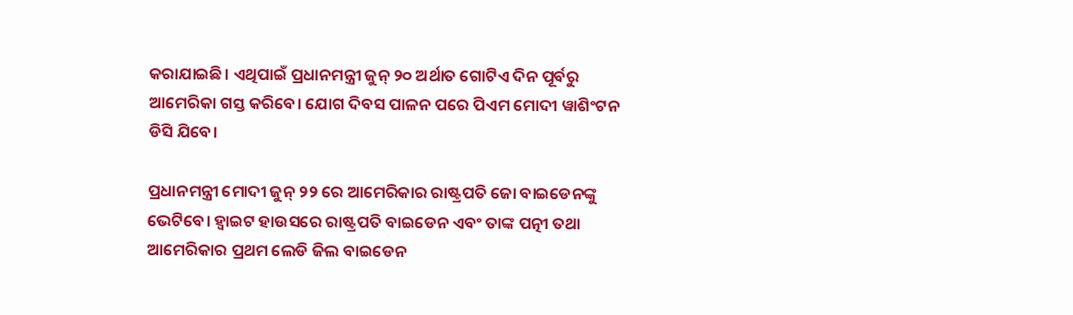କରାଯାଇଛି। ଏଥିପାଇଁ ପ୍ରଧାନମନ୍ତ୍ରୀ ଜୁନ୍ ୨୦ ଅର୍ଥାତ ଗୋଟିଏ ଦିନ ପୂର୍ବରୁ ଆମେରିକା ଗସ୍ତ କରିବେ। ଯୋଗ ଦିବସ ପାଳନ ପରେ ପିଏମ ମୋଦୀ ୱାଶିଂଟନ ଡିସି ଯିବେ।

ପ୍ରଧାନମନ୍ତ୍ରୀ ମୋଦୀ ଜୁନ୍ ୨୨ ରେ ଆମେରିକାର ରାଷ୍ଟ୍ରପତି ଜୋ ବାଇଡେନଙ୍କୁ ଭେଟିବେ। ହ୍ୱାଇଟ ହାଉସରେ ରାଷ୍ଟ୍ରପତି ବାଇଡେନ ଏବଂ ତାଙ୍କ ପତ୍ନୀ ତଥା ଆମେରିକାର ପ୍ରଥମ ଲେଡି ଜିଲ ବାଇଡେନ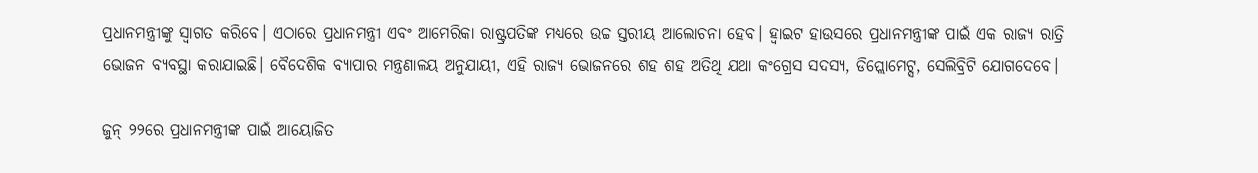ପ୍ରଧାନମନ୍ତ୍ରୀଙ୍କୁ ସ୍ୱାଗତ କରିବେ। ଏଠାରେ ପ୍ରଧାନମନ୍ତ୍ରୀ ଏବଂ ଆମେରିକା ରାଷ୍ଟ୍ରପତିଙ୍କ ମଧ୍ୟରେ ଉଚ୍ଚ ସ୍ତରୀୟ ଆଲୋଚନା ହେବ। ହ୍ୱାଇଟ ହାଉସରେ ପ୍ରଧାନମନ୍ତ୍ରୀଙ୍କ ପାଇଁ ଏକ ରାଜ୍ୟ ରାତ୍ରି ଭୋଜନ ବ୍ୟବସ୍ଥା କରାଯାଇଛି। ବୈଦେଶିକ ବ୍ୟାପାର ମନ୍ତ୍ରଣାଳୟ ଅନୁଯାୟୀ, ଏହି ରାଜ୍ୟ ଭୋଜନରେ ଶହ ଶହ ଅତିଥି ଯଥା କଂଗ୍ରେସ ସଦସ୍ୟ, ଡିପ୍ଲୋମେଟ୍ସ, ସେଲିବ୍ରିଟି ଯୋଗଦେବେ।

ଜୁନ୍ ୨୨ରେ ପ୍ରଧାନମନ୍ତ୍ରୀଙ୍କ ପାଇଁ ଆୟୋଜିତ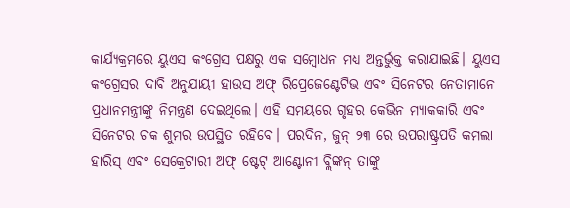କାର୍ଯ୍ୟକ୍ରମରେ ୟୁଏସ କଂଗ୍ରେସ ପକ୍ଷରୁ ଏକ ସମ୍ବୋଧନ ମଧ୍ୟ ଅନ୍ତର୍ଭୁକ୍ତ କରାଯାଇଛି। ୟୁଏସ କଂଗ୍ରେସର ଦାବି ଅନୁଯାୟୀ ହାଉସ ଅଫ୍ ରିପ୍ରେଜେଣ୍ଟେଟିଭ ଏବଂ ସିନେଟର ନେତାମାନେ ପ୍ରଧାନମନ୍ତ୍ରୀଙ୍କୁ ନିମନ୍ତ୍ରଣ ଦେଇଥିଲେ। ଏହି ସମୟରେ ଗୃହର କେଭିନ ମ୍ୟାକକାରି ଏବଂ ସିନେଟର ଚକ ଶୁମର ଉପସ୍ଥିତ ରହିବେ। ପରଦିନ, ଜୁନ୍ ୨୩ ରେ ଉପରାଷ୍ଟ୍ରପତି କମଲା ହାରିସ୍ ଏବଂ ସେକ୍ରେଟାରୀ ଅଫ୍ ଷ୍ଟେଟ୍ ଆଣ୍ଟୋନୀ ବ୍ଲିଙ୍କନ୍ ତାଙ୍କୁ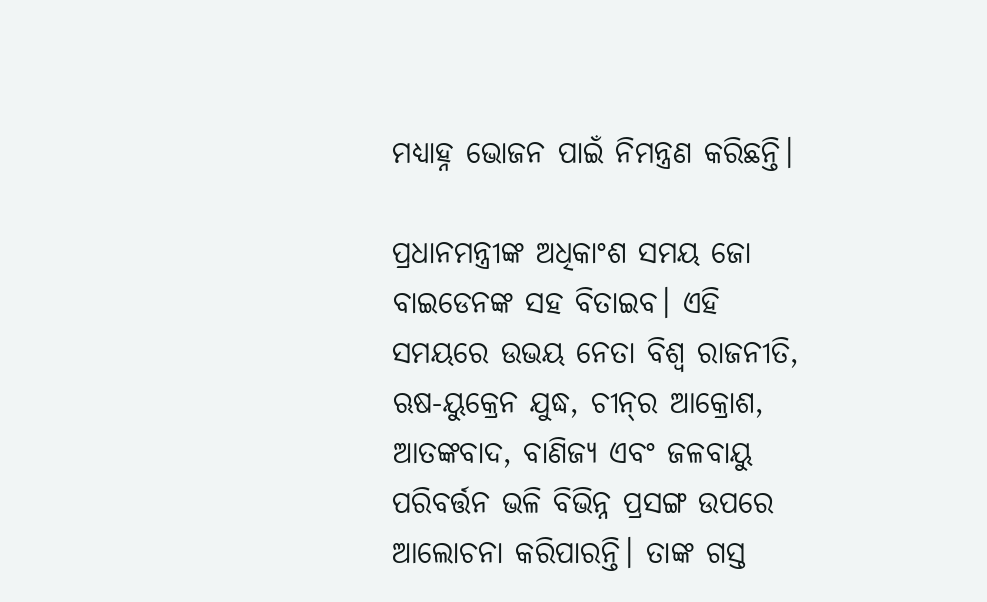ମଧ୍ୟାହ୍ନ ଭୋଜନ ପାଇଁ ନିମନ୍ତ୍ରଣ କରିଛନ୍ତି।

ପ୍ରଧାନମନ୍ତ୍ରୀଙ୍କ ଅଧିକାଂଶ ସମୟ ଜୋ ବାଇଡେନଙ୍କ ସହ ବିତାଇବ। ଏହି ସମୟରେ ଉଭୟ ନେତା ବିଶ୍ୱ ରାଜନୀତି, ଋଷ-ୟୁକ୍ରେନ ଯୁଦ୍ଧ, ଚୀନ୍‌ର ଆକ୍ରୋଶ, ଆତଙ୍କବାଦ, ବାଣିଜ୍ୟ ଏବଂ ଜଳବାୟୁ ପରିବର୍ତ୍ତନ ଭଳି ବିଭିନ୍ନ ପ୍ରସଙ୍ଗ ଉପରେ ଆଲୋଚନା କରିପାରନ୍ତି। ତାଙ୍କ ଗସ୍ତ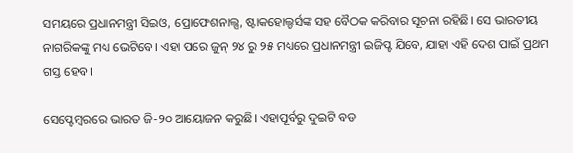ସମୟରେ ପ୍ରଧାନମନ୍ତ୍ରୀ ସିଇଓ, ପ୍ରୋଫେଶନାଲ୍ସ, ଷ୍ଟାକହୋଲ୍ଡର୍ସଙ୍କ ସହ ବୈଠକ କରିବାର ସୂଚନା ରହିଛି। ସେ ଭାରତୀୟ ନାଗରିକଙ୍କୁ ମଧ୍ୟ ଭେଟିବେ। ଏହା ପରେ ଜୁନ୍ ୨୪ ରୁ ୨୫ ମଧ୍ୟରେ ପ୍ରଧାନମନ୍ତ୍ରୀ ଇଜିପ୍ଟ ଯିବେ, ଯାହା ଏହି ଦେଶ ପାଇଁ ପ୍ରଥମ ଗସ୍ତ ହେବ।

ସେପ୍ଟେମ୍ବରରେ ଭାରତ ଜି-୨୦ ଆୟୋଜନ କରୁଛି। ଏହାପୂର୍ବରୁ ଦୁଇଟି ବଡ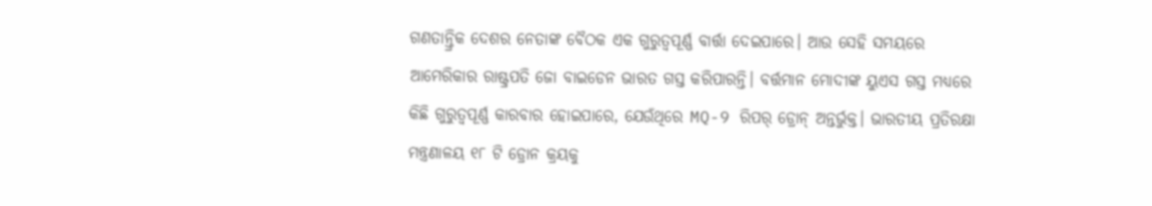ଗଣତାନ୍ତ୍ରିକ ଦେଶର ନେତାଙ୍କ ବୈଠକ ଏକ ଗୁରୁତ୍ୱପୂର୍ଣ୍ଣ ବାର୍ତ୍ତା ଦେଇପାରେ। ଆଉ ସେହି ସମୟରେ ଆମେରିକାର ରାଷ୍ଟ୍ରପତି ଜୋ ବାଇଡେନ ଭାରତ ଗସ୍ତ କରିପାରନ୍ତି। ବର୍ତ୍ତମାନ ମୋଦୀଙ୍କ ୟୁଏସ ଗସ୍ତ ମଧ୍ୟରେ କିଛି ଗୁରୁତ୍ୱପୂର୍ଣ୍ଣ କାରବାର ହୋଇପାରେ, ଯେଉଁଥିରେ MQ-9 ରିପର୍ ଡ୍ରୋନ୍ ଅନ୍ତର୍ଭୁକ୍ତ। ଭାରତୀୟ ପ୍ରତିରକ୍ଷା ମନ୍ତ୍ରଣାଳୟ ୧୮ ଟି ଡ୍ରୋନ କ୍ରୟକୁ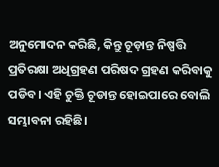ଅନୁମୋଦନ କରିଛି, କିନ୍ତୁ ଚୂଡ଼ାନ୍ତ ନିଷ୍ପତ୍ତି ପ୍ରତିରକ୍ଷା ଅଧିଗ୍ରହଣ ପରିଷଦ ଗ୍ରହଣ କରିବାକୁ ପଡିବ। ଏହି ଚୁକ୍ତି ଚୂଡାନ୍ତ ହୋଇପାରେ ବୋଲି ସମ୍ଭାବନା ରହିଛି।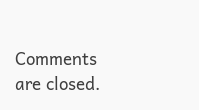Comments are closed.